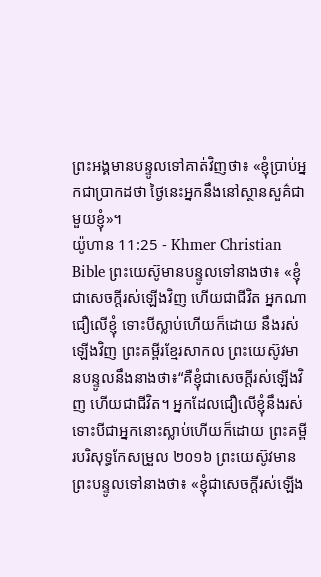ព្រះអង្គមានបន្ទូលទៅគាត់វិញថា៖ «ខ្ញុំប្រាប់អ្នកជាប្រាកដថា ថ្ងៃនេះអ្នកនឹងនៅស្ថានសួគ៌ជាមួយខ្ញុំ»។
យ៉ូហាន 11:25 - Khmer Christian Bible ព្រះយេស៊ូមានបន្ទូលទៅនាងថា៖ «ខ្ញុំជាសេចក្ដីរស់ឡើងវិញ ហើយជាជីវិត អ្នកណាជឿលើខ្ញុំ ទោះបីស្លាប់ហើយក៏ដោយ នឹងរស់ឡើងវិញ ព្រះគម្ពីរខ្មែរសាកល ព្រះយេស៊ូវមានបន្ទូលនឹងនាងថា៖“គឺខ្ញុំជាសេចក្ដីរស់ឡើងវិញ ហើយជាជីវិត។ អ្នកដែលជឿលើខ្ញុំនឹងរស់ ទោះបីជាអ្នកនោះស្លាប់ហើយក៏ដោយ ព្រះគម្ពីរបរិសុទ្ធកែសម្រួល ២០១៦ ព្រះយេស៊ូវមានព្រះបន្ទូលទៅនាងថា៖ «ខ្ញុំជាសេចក្តីរស់ឡើង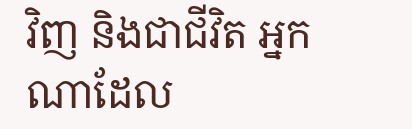វិញ និងជាជីវិត អ្នកណាដែល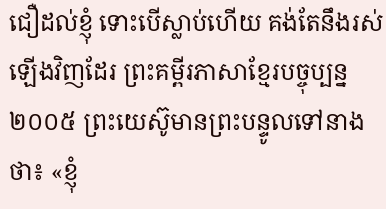ជឿដល់ខ្ញុំ ទោះបើស្លាប់ហើយ គង់តែនឹងរស់ឡើងវិញដែរ ព្រះគម្ពីរភាសាខ្មែរបច្ចុប្បន្ន ២០០៥ ព្រះយេស៊ូមានព្រះបន្ទូលទៅនាងថា៖ «ខ្ញុំ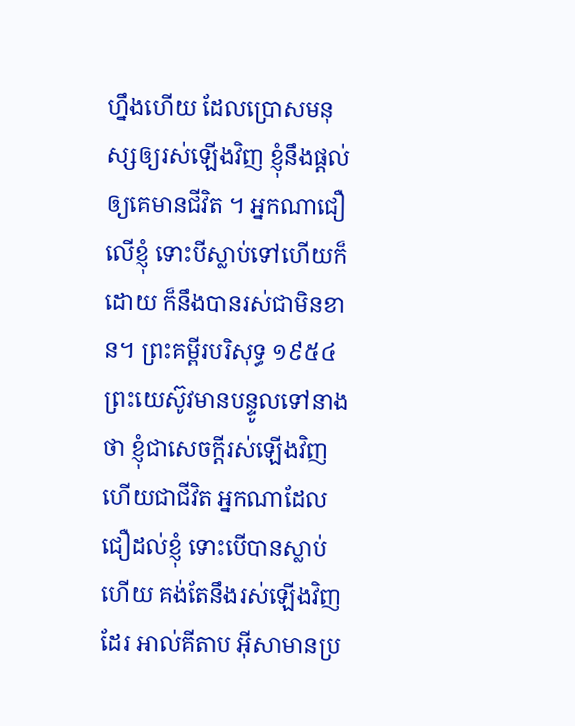ហ្នឹងហើយ ដែលប្រោសមនុស្សឲ្យរស់ឡើងវិញ ខ្ញុំនឹងផ្ដល់ឲ្យគេមានជីវិត ។ អ្នកណាជឿលើខ្ញុំ ទោះបីស្លាប់ទៅហើយក៏ដោយ ក៏នឹងបានរស់ជាមិនខាន។ ព្រះគម្ពីរបរិសុទ្ធ ១៩៥៤ ព្រះយេស៊ូវមានបន្ទូលទៅនាងថា ខ្ញុំជាសេចក្ដីរស់ឡើងវិញ ហើយជាជីវិត អ្នកណាដែលជឿដល់ខ្ញុំ ទោះបើបានស្លាប់ហើយ គង់តែនឹងរស់ឡើងវិញដែរ អាល់គីតាប អ៊ីសាមានប្រ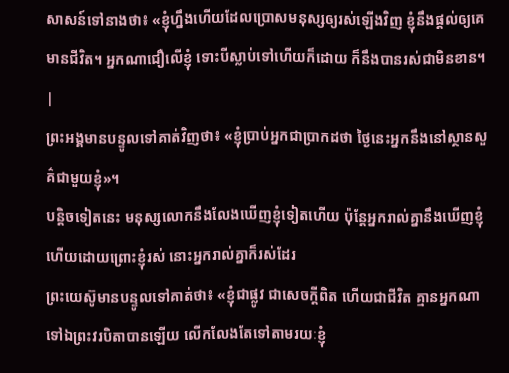សាសន៍ទៅនាងថា៖ «ខ្ញុំហ្នឹងហើយដែលប្រោសមនុស្សឲ្យរស់ឡើងវិញ ខ្ញុំនឹងផ្ដល់ឲ្យគេមានជីវិត។ អ្នកណាជឿលើខ្ញុំ ទោះបីស្លាប់ទៅហើយក៏ដោយ ក៏នឹងបានរស់ជាមិនខាន។ |
ព្រះអង្គមានបន្ទូលទៅគាត់វិញថា៖ «ខ្ញុំប្រាប់អ្នកជាប្រាកដថា ថ្ងៃនេះអ្នកនឹងនៅស្ថានសួគ៌ជាមួយខ្ញុំ»។
បន្តិចទៀតនេះ មនុស្សលោកនឹងលែងឃើញខ្ញុំទៀតហើយ ប៉ុន្តែអ្នករាល់គ្នានឹងឃើញខ្ញុំ ហើយដោយព្រោះខ្ញុំរស់ នោះអ្នករាល់គ្នាក៏រស់ដែរ
ព្រះយេស៊ូមានបន្ទូលទៅគាត់ថា៖ «ខ្ញុំជាផ្លូវ ជាសេចក្ដីពិត ហើយជាជីវិត គ្មានអ្នកណាទៅឯព្រះវរបិតាបានឡើយ លើកលែងតែទៅតាមរយៈខ្ញុំ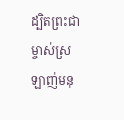ដ្បិតព្រះជាម្ចាស់ស្រឡាញ់មនុ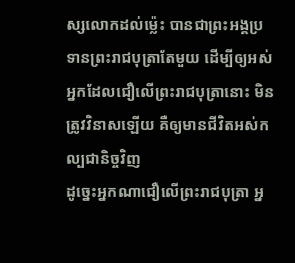ស្សលោកដល់ម៉្លេះ បានជាព្រះអង្គប្រទានព្រះរាជបុត្រាតែមួយ ដើម្បីឲ្យអស់អ្នកដែលជឿលើព្រះរាជបុត្រានោះ មិនត្រូវវិនាសឡើយ គឺឲ្យមានជីវិតអស់កល្បជានិច្ចវិញ
ដូច្នេះអ្នកណាជឿលើព្រះរាជបុត្រា អ្ន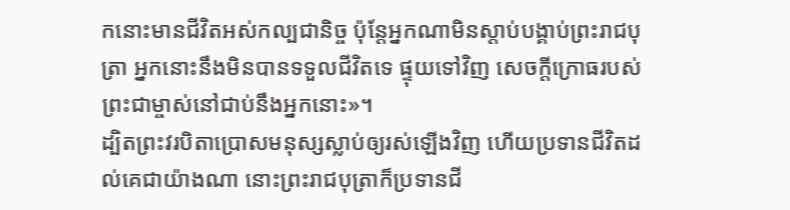កនោះមានជីវិតអស់កល្បជានិច្ច ប៉ុន្ដែអ្នកណាមិនស្ដាប់បង្គាប់ព្រះរាជបុត្រា អ្នកនោះនឹងមិនបានទទួលជីវិតទេ ផ្ទុយទៅវិញ សេចក្ដីក្រោធរបស់ព្រះជាម្ចាស់នៅជាប់នឹងអ្នកនោះ»។
ដ្បិតព្រះវរបិតាប្រោសមនុស្សស្លាប់ឲ្យរស់ឡើងវិញ ហើយប្រទានជីវិតដល់គេជាយ៉ាងណា នោះព្រះរាជបុត្រាក៏ប្រទានជី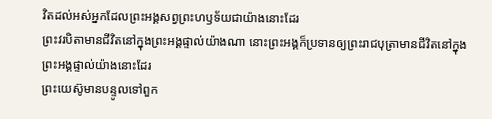វិតដល់អស់អ្នកដែលព្រះអង្គសព្វព្រះហឫទ័យជាយ៉ាងនោះដែរ
ព្រះវរបិតាមានជីវិតនៅក្នុងព្រះអង្គផ្ទាល់យ៉ាងណា នោះព្រះអង្គក៏ប្រទានឲ្យព្រះរាជបុត្រាមានជីវិតនៅក្នុងព្រះអង្គផ្ទាល់យ៉ាងនោះដែរ
ព្រះយេស៊ូមានបន្ទូលទៅពួក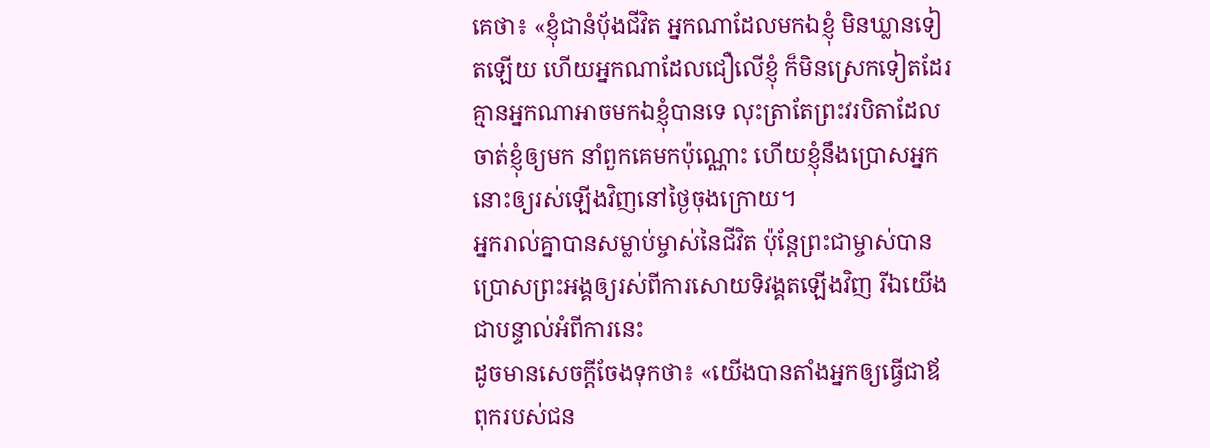គេថា៖ «ខ្ញុំជានំប៉័ងជីវិត អ្នកណាដែលមកឯខ្ញុំ មិនឃ្លានទៀតឡើយ ហើយអ្នកណាដែលជឿលើខ្ញុំ ក៏មិនស្រេកទៀតដែរ
គ្មានអ្នកណាអាចមកឯខ្ញុំបានទេ លុះត្រាតែព្រះវរបិតាដែលចាត់ខ្ញុំឲ្យមក នាំពួកគេមកប៉ុណ្ណោះ ហើយខ្ញុំនឹងប្រោសអ្នកនោះឲ្យរស់ឡើងវិញនៅថ្ងៃចុងក្រោយ។
អ្នករាល់គ្នាបានសម្លាប់ម្ចាស់នៃជីវិត ប៉ុន្ដែព្រះជាម្ចាស់បានប្រោសព្រះអង្គឲ្យរស់ពីការសោយទិវង្គតឡើងវិញ រីឯយើងជាបន្ទាល់អំពីការនេះ
ដូចមានសេចក្ដីចែងទុកថា៖ «យើងបានតាំងអ្នកឲ្យធ្វើជាឪពុករបស់ជន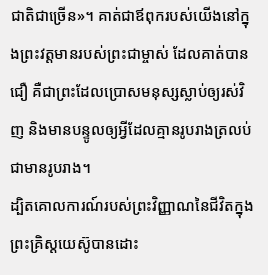ជាតិជាច្រើន»។ គាត់ជាឪពុករបស់យើងនៅក្នុងព្រះវត្ដមានរបស់ព្រះជាម្ចាស់ ដែលគាត់បានជឿ គឺជាព្រះដែលប្រោសមនុស្សស្លាប់ឲ្យរស់វិញ និងមានបន្ទូលឲ្យអ្វីដែលគ្មានរូបរាងត្រលប់ជាមានរូបរាង។
ដ្បិតគោលការណ៍របស់ព្រះវិញ្ញាណនៃជីវិតក្នុងព្រះគ្រិស្ដយេស៊ូបានដោះ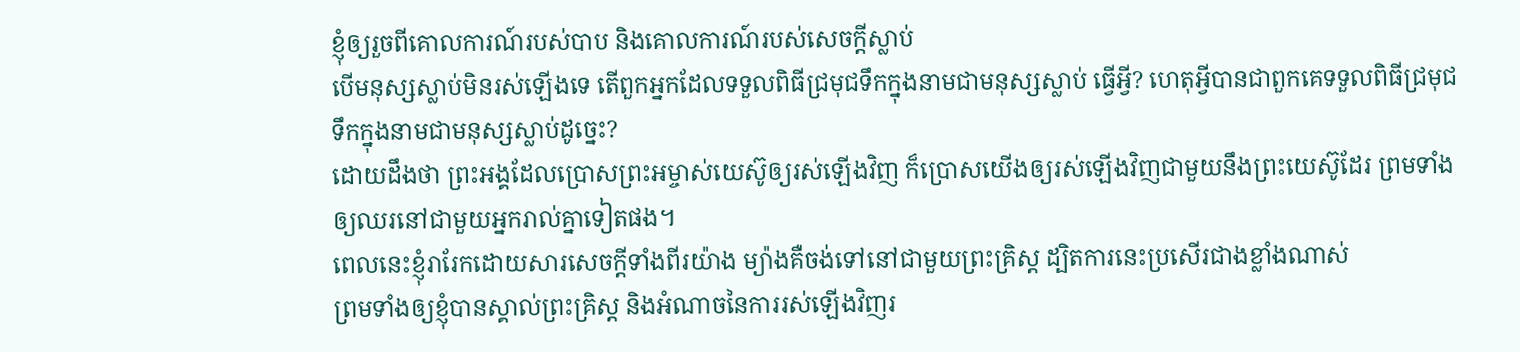ខ្ញុំឲ្យរួចពីគោលការណ៍របស់បាប និងគោលការណ៍របស់សេចក្ដីស្លាប់
បើមនុស្សស្លាប់មិនរស់ឡើងទេ តើពួកអ្នកដែលទទួលពិធីជ្រមុជទឹកក្នុងនាមជាមនុស្សស្លាប់ ធ្វើអ្វី? ហេតុអ្វីបានជាពួកគេទទួលពិធីជ្រមុជទឹកក្នុងនាមជាមនុស្សស្លាប់ដូច្នេះ?
ដោយដឹងថា ព្រះអង្គដែលប្រោសព្រះអម្ចាស់យេស៊ូឲ្យរស់ឡើងវិញ ក៏ប្រោសយើងឲ្យរស់ឡើងវិញជាមួយនឹងព្រះយេស៊ូដែរ ព្រមទាំងឲ្យឈរនៅជាមួយអ្នករាល់គ្នាទៀតផង។
ពេលនេះខ្ញុំរារែកដោយសារសេចក្ដីទាំងពីរយ៉ាង ម្យ៉ាងគឺចង់ទៅនៅជាមួយព្រះគ្រិស្ដ ដ្បិតការនេះប្រសើរជាងខ្លាំងណាស់
ព្រមទាំងឲ្យខ្ញុំបានស្គាល់ព្រះគ្រិស្ដ និងអំណាចនៃការរស់ឡើងវិញរ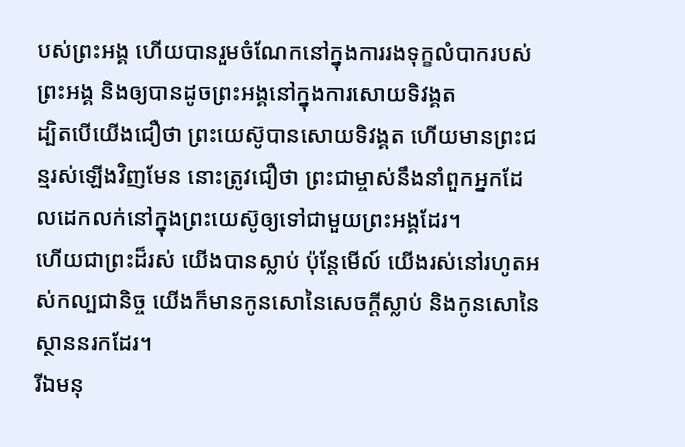បស់ព្រះអង្គ ហើយបានរួមចំណែកនៅក្នុងការរងទុក្ខលំបាករបស់ព្រះអង្គ និងឲ្យបានដូចព្រះអង្គនៅក្នុងការសោយទិវង្គត
ដ្បិតបើយើងជឿថា ព្រះយេស៊ូបានសោយទិវង្គត ហើយមានព្រះជន្មរស់ឡើងវិញមែន នោះត្រូវជឿថា ព្រះជាម្ចាស់នឹងនាំពួកអ្នកដែលដេកលក់នៅក្នុងព្រះយេស៊ូឲ្យទៅជាមួយព្រះអង្គដែរ។
ហើយជាព្រះដ៏រស់ យើងបានស្លាប់ ប៉ុន្ដែមើល៍ យើងរស់នៅរហូតអស់កល្បជានិច្ច យើងក៏មានកូនសោនៃសេចក្ដីស្លាប់ និងកូនសោនៃស្ថាននរកដែរ។
រីឯមនុ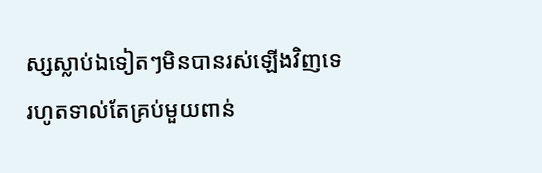ស្សស្លាប់ឯទៀតៗមិនបានរស់ឡើងវិញទេ រហូតទាល់តែគ្រប់មួយពាន់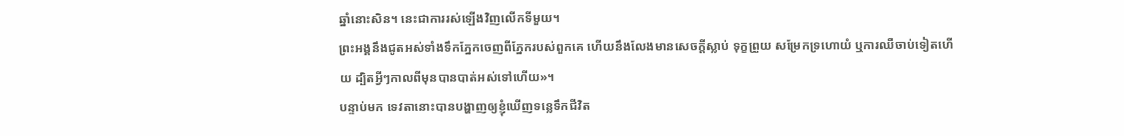ឆ្នាំនោះសិន។ នេះជាការរស់ឡើងវិញលើកទីមួយ។
ព្រះអង្គនឹងជូតអស់ទាំងទឹកភ្នែកចេញពីភ្នែករបស់ពួកគេ ហើយនឹងលែងមានសេចក្ដីស្លាប់ ទុក្ខព្រួយ សម្រែកទ្រហោយំ ឬការឈឺចាប់ទៀតហើយ ដ្បិតអ្វីៗកាលពីមុនបានបាត់អស់ទៅហើយ»។
បន្ទាប់មក ទេវតានោះបានបង្ហាញឲ្យខ្ញុំឃើញទន្លេទឹកជីវិត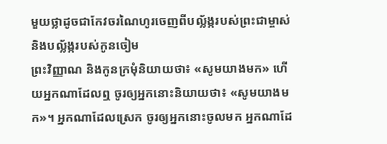មួយថ្លាដូចជាកែវចរណៃហូរចេញពីបល្ល័ង្ករបស់ព្រះជាម្ចាស់ និងបល្ល័ង្ករបស់កូនចៀម
ព្រះវិញ្ញាណ និងកូនក្រមុំនិយាយថា៖ «សូមយាងមក» ហើយអ្នកណាដែលឮ ចូរឲ្យអ្នកនោះនិយាយថា៖ «សូមយាងមក»។ អ្នកណាដែលស្រេក ចូរឲ្យអ្នកនោះចូលមក អ្នកណាដែ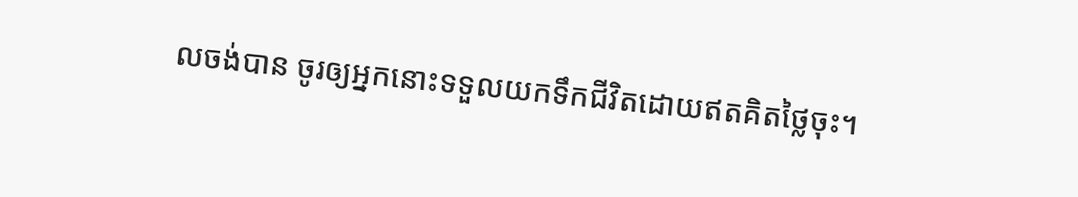លចង់បាន ចូរឲ្យអ្នកនោះទទួលយកទឹកជីវិតដោយឥតគិតថ្លៃចុះ។